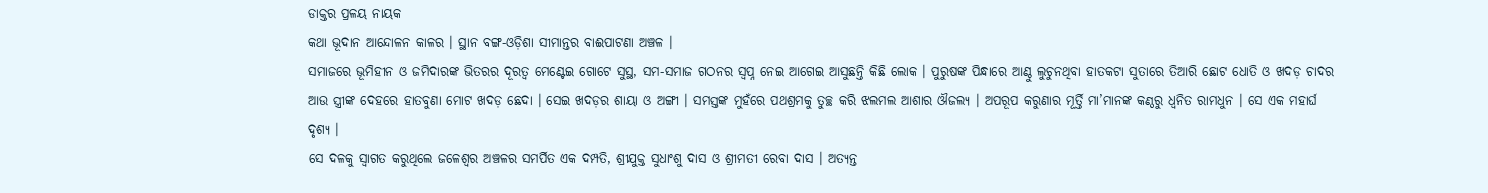ଡାକ୍ତର ପ୍ରଳୟ ନାୟକ
କଥା ଭୂଦାନ ଆନ୍ଦୋଳନ କାଳର । ସ୍ଥାନ ବଙ୍ଗ-ଓଡ଼ିଶା ସୀମାନ୍ତର ବାଈପାଟଣା ଅଞ୍ଚଳ ।
ସମାଜରେ ଭୂମିହୀନ ଓ ଜମିଦାରଙ୍କ ଭିତରର ଦୂରତ୍ୱ ମେଣ୍ଟେଇ ଗୋଟେ ସୁସ୍ଥ, ସମ-ସମାଜ ଗଠନର ସ୍ୱପ୍ନ ନେଇ ଆଗେଇ ଆସୁଛନ୍ତି କିଛି ଲୋକ । ପୁରୁଷଙ୍କ ପିନ୍ଧାରେ ଆଣ୍ଠୁ ଲୁଚୁନଥିବା ହାତକଟା ସୁତାରେ ତିଆରି ଛୋଟ ଧୋତି ଓ ଖଦଡ଼ ଚାଦର ଆଉ ସ୍ତ୍ରୀଙ୍କ ଦେହରେ ହାତବୁଣା ମୋଟ ଖଦଡ଼ ଛେଦା । ସେଇ ଖଦଡ଼ର ଶାୟା ଓ ଅଙ୍ଗୀ । ସମସ୍ତଙ୍କ ମୁହଁରେ ପଥଶ୍ରମକୁ ତୁଚ୍ଛ କରି ଝଲମଲ ଆଶାର ଔଜଲ୍ୟ । ଅପରୂପ କରୁଣାର ମୂର୍ତ୍ତି ମା’ମାନଙ୍କ କଣ୍ଠରୁ ଧ୍ୱନିତ ରାମଧୁନ । ସେ ଏକ ମହାର୍ଘ ଦୃଶ୍ୟ ।
ସେ ଦଳକୁ ସ୍ୱାଗତ କରୁଥିଲେ ଜଳେଶ୍ବର ଅଞ୍ଚଳର ସମର୍ପିତ ଏକ ଦମ୍ପତି, ଶ୍ରୀଯୁକ୍ତ ସୁଧାଂଶୁ ଦାସ ଓ ଶ୍ରୀମତୀ ରେବା ଦାସ । ଅତ୍ୟନ୍ତ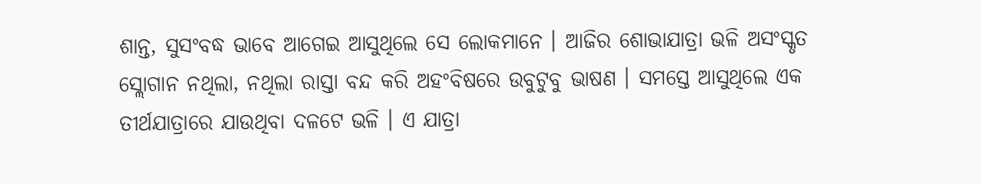ଶାନ୍ତ, ସୁସଂବଦ୍ଧ ଭାବେ ଆଗେଇ ଆସୁଥିଲେ ସେ ଲୋକମାନେ । ଆଜିର ଶୋଭାଯାତ୍ରା ଭଳି ଅସଂସ୍କୃତ ସ୍ଲୋଗାନ ନଥିଲା, ନଥିଲା ରାସ୍ତା ବନ୍ଦ କରି ଅହଂବିଷରେ ଉବୁଟୁବୁ ଭାଷଣ । ସମସ୍ତେ ଆସୁଥିଲେ ଏକ ତୀର୍ଥଯାତ୍ରାରେ ଯାଉଥିବା ଦଳଟେ ଭଳି । ଏ ଯାତ୍ରା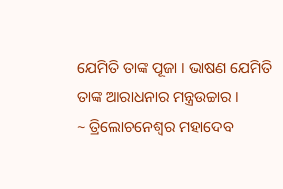ଯେମିତି ତାଙ୍କ ପୂଜା । ଭାଷଣ ଯେମିତି ତାଙ୍କ ଆରାଧନାର ମନ୍ତ୍ରଉଚ୍ଚାର ।
~ ତ୍ରିଲୋଚନେଶ୍ୱର ମହାଦେବ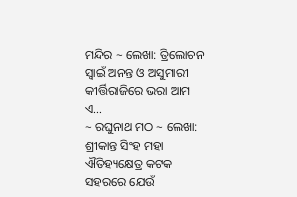ମନ୍ଦିର ~ ଲେଖା: ତ୍ରିଲୋଚନ ସ୍ୱାଇଁ ଅନନ୍ତ ଓ ଅସୁମାରୀ କୀର୍ତ୍ତିରାଜିରେ ଭରା ଆମ ଏ…
~ ରଘୁନାଥ ମଠ ~ ଲେଖା: ଶ୍ରୀକାନ୍ତ ସିଂହ ମହା ଐତିହ୍ୟକ୍ଷେତ୍ର କଟକ ସହରରେ ଯେଉଁ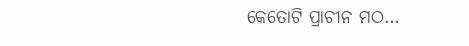କେତୋଟି ପ୍ରାଚୀନ ମଠ…